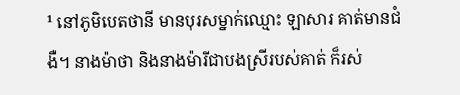¹ នៅភូមិបេតថានី មានបុរសម្នាក់ឈ្មោះ ឡាសារ គាត់មានជំងឺ។ នាងម៉ាថា និងនាងម៉ារីជាបងស្រីរបស់គាត់ ក៏រស់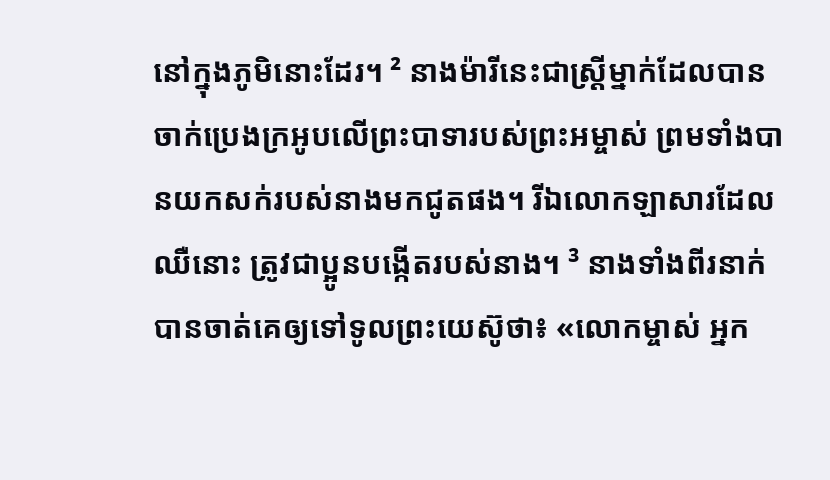នៅក្នុងភូមិនោះដែរ។ ² នាងម៉ារីនេះជាស្ត្រីម្នាក់ដែលបានចាក់ប្រេងក្រអូបលើព្រះបាទារបស់ព្រះអម្ចាស់ ព្រមទាំងបានយកសក់របស់នាងមកជូតផង។ រីឯលោកឡាសារដែលឈឺនោះ ត្រូវជាប្អូនបង្កើតរបស់នាង។ ³ នាងទាំងពីរនាក់បានចាត់គេឲ្យទៅទូលព្រះយេស៊ូថា៖ «លោកម្ចាស់ អ្នក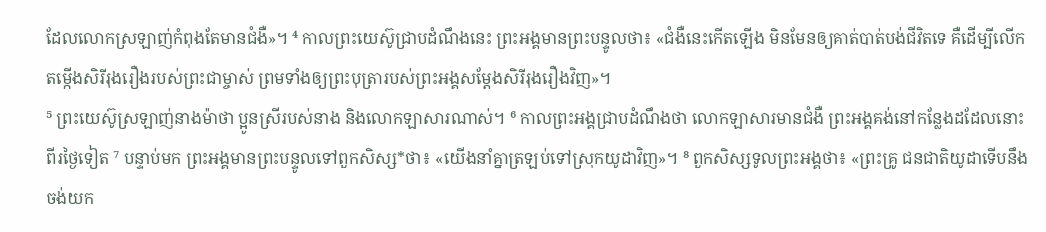ដែលលោកស្រឡាញ់កំពុងតែមានជំងឺ»។ ⁴ កាលព្រះយេស៊ូជ្រាបដំណឹងនេះ ព្រះអង្គមានព្រះបន្ទូលថា៖ «ជំងឺនេះកើតឡើង មិនមែនឲ្យគាត់បាត់បង់ជីវិតទេ គឺដើម្បីលើកតម្កើងសិរីរុងរឿងរបស់ព្រះជាម្ចាស់ ព្រមទាំងឲ្យព្រះបុត្រារបស់ព្រះអង្គសម្តែងសិរីរុងរឿងវិញ»។
⁵ ព្រះយេស៊ូស្រឡាញ់នាងម៉ាថា ប្អូនស្រីរបស់នាង និងលោកឡាសារណាស់។ ⁶ កាលព្រះអង្គជ្រាបដំណឹងថា លោកឡាសារមានជំងឺ ព្រះអង្គគង់នៅកន្លែងដដែលនោះពីរថ្ងៃទៀត ⁷ បន្ទាប់មក ព្រះអង្គមានព្រះបន្ទូលទៅពួកសិស្ស*ថា៖ «យើងនាំគ្នាត្រឡប់ទៅស្រុកយូដាវិញ»។ ⁸ ពួកសិស្សទូលព្រះអង្គថា៖ «ព្រះគ្រូ ជនជាតិយូដាទើបនឹងចង់យក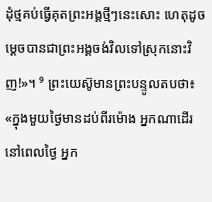ដុំថ្មគប់ធ្វើគុតព្រះអង្គថ្មីៗនេះសោះ ហេតុដូចម្ដេចបានជាព្រះអង្គចង់វិលទៅស្រុកនោះវិញ!»។ ⁹ ព្រះយេស៊ូមានព្រះបន្ទូលតបថា៖ «ក្នុងមួយថ្ងៃមានដប់ពីរម៉ោង អ្នកណាដើរនៅពេលថ្ងៃ អ្នក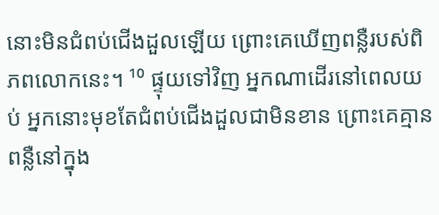នោះមិនជំពប់ជើងដួលឡើយ ព្រោះគេឃើញពន្លឺរបស់ពិភពលោកនេះ។ ¹⁰ ផ្ទុយទៅវិញ អ្នកណាដើរនៅពេលយប់ អ្នកនោះមុខតែជំពប់ជើងដួលជាមិនខាន ព្រោះគេគ្មានពន្លឺនៅក្នុង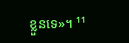ខ្លួនទេ»។ ¹¹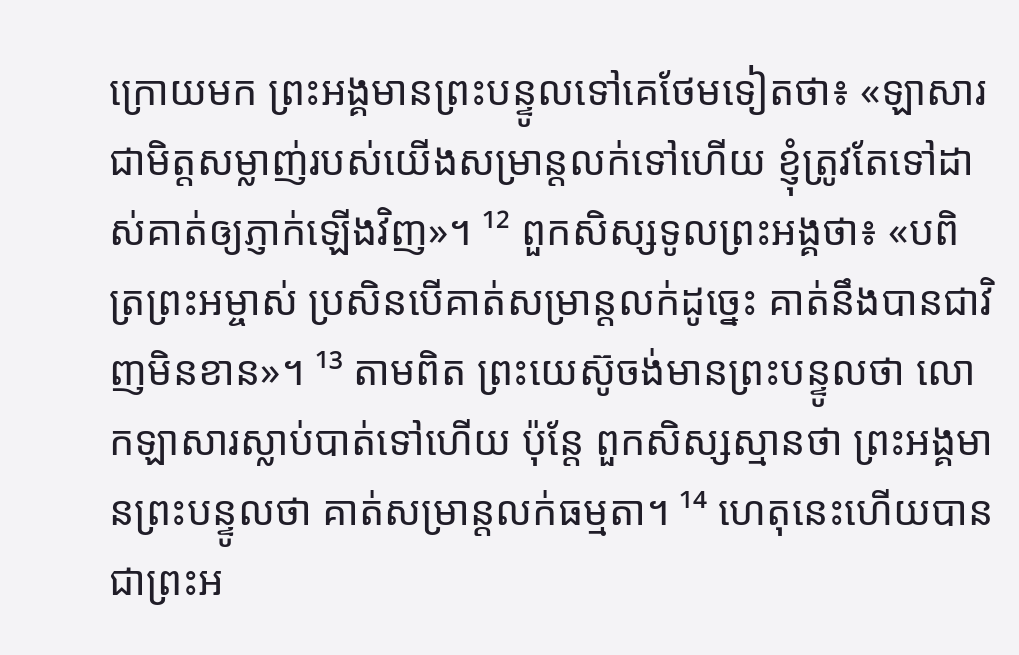ក្រោយមក ព្រះអង្គមានព្រះបន្ទូលទៅគេថែមទៀតថា៖ «ឡាសារជាមិត្តសម្លាញ់របស់យើងសម្រាន្ដលក់ទៅហើយ ខ្ញុំត្រូវតែទៅដាស់គាត់ឲ្យភ្ញាក់ឡើងវិញ»។ ¹² ពួកសិស្សទូលព្រះអង្គថា៖ «បពិត្រព្រះអម្ចាស់ ប្រសិនបើគាត់សម្រាន្ដលក់ដូច្នេះ គាត់នឹងបានជាវិញមិនខាន»។ ¹³ តាមពិត ព្រះយេស៊ូចង់មានព្រះបន្ទូលថា លោកឡាសារស្លាប់បាត់ទៅហើយ ប៉ុន្តែ ពួកសិស្សស្មានថា ព្រះអង្គមានព្រះបន្ទូលថា គាត់សម្រាន្ដលក់ធម្មតា។ ¹⁴ ហេតុនេះហើយបានជាព្រះអ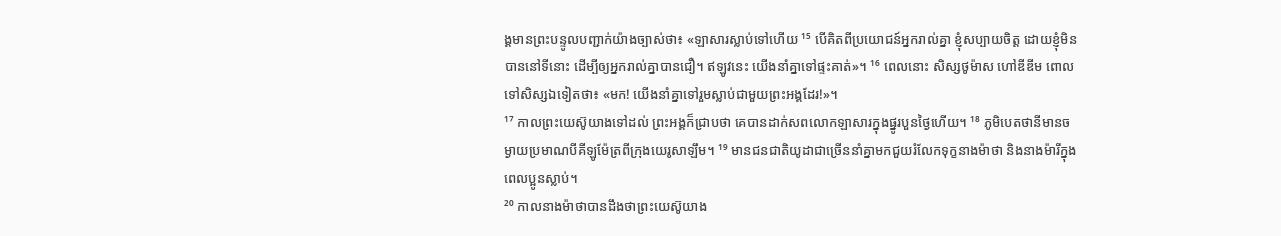ង្គមានព្រះបន្ទូលបញ្ជាក់យ៉ាងច្បាស់ថា៖ «ឡាសារស្លាប់ទៅហើយ ¹⁵ បើគិតពីប្រយោជន៍អ្នករាល់គ្នា ខ្ញុំសប្បាយចិត្ត ដោយខ្ញុំមិនបាននៅទីនោះ ដើម្បីឲ្យអ្នករាល់គ្នាបានជឿ។ ឥឡូវនេះ យើងនាំគ្នាទៅផ្ទះគាត់»។ ¹⁶ ពេលនោះ សិស្សថូម៉ាស ហៅឌីឌីម ពោលទៅសិស្សឯទៀតថា៖ «មក! យើងនាំគ្នាទៅរួមស្លាប់ជាមួយព្រះអង្គដែរ!»។
¹⁷ កាលព្រះយេស៊ូយាងទៅដល់ ព្រះអង្គក៏ជ្រាបថា គេបានដាក់សពលោកឡាសារក្នុងផ្នូរបួនថ្ងៃហើយ។ ¹⁸ ភូមិបេតថានីមានចម្ងាយប្រមាណបីគីឡូម៉ែត្រពីក្រុងយេរូសាឡឹម។ ¹⁹ មានជនជាតិយូដាជាច្រើននាំគ្នាមកជួយរំលែកទុក្ខនាងម៉ាថា និងនាងម៉ារីក្នុងពេលប្អូនស្លាប់។
²⁰ កាលនាងម៉ាថាបានដឹងថាព្រះយេស៊ូយាង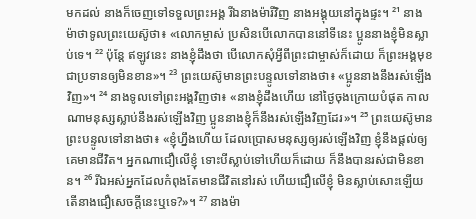មកដល់ នាងក៏ចេញទៅទទួលព្រះអង្គ រីឯនាងម៉ារីវិញ នាងអង្គុយនៅក្នុងផ្ទះ។ ²¹ នាងម៉ាថាទូលព្រះយេស៊ូថា៖ «លោកម្ចាស់ ប្រសិនបើលោកបាននៅទីនេះ ប្អូននាងខ្ញុំមិនស្លាប់ទេ។ ²² ប៉ុន្តែ ឥឡូវនេះ នាងខ្ញុំដឹងថា បើលោកសុំអ្វីពីព្រះជាម្ចាស់ក៏ដោយ ក៏ព្រះអង្គមុខជាប្រទានឲ្យមិនខាន»។ ²³ ព្រះយេស៊ូមានព្រះបន្ទូលទៅនាងថា៖ «ប្អូននាងនឹងរស់ឡើងវិញ»។ ²⁴ នាងទូលទៅព្រះអង្គវិញថា៖ «នាងខ្ញុំដឹងហើយ នៅថ្ងៃចុងក្រោយបំផុត កាលណាមនុស្សស្លាប់នឹងរស់ឡើងវិញ ប្អូននាងខ្ញុំក៏នឹងរស់ឡើងវិញដែរ»។ ²⁵ ព្រះយេស៊ូមានព្រះបន្ទូលទៅនាងថា៖ «ខ្ញុំហ្នឹងហើយ ដែលប្រោសមនុស្សឲ្យរស់ឡើងវិញ ខ្ញុំនឹងផ្ដល់ឲ្យគេមានជីវិត។ អ្នកណាជឿលើខ្ញុំ ទោះបីស្លាប់ទៅហើយក៏ដោយ ក៏នឹងបានរស់ជាមិនខាន។ ²⁶ រីឯអស់អ្នកដែលកំពុងតែមានជីវិតនៅរស់ ហើយជឿលើខ្ញុំ មិនស្លាប់សោះឡើយ តើនាងជឿសេចក្ដីនេះឬទេ?»។ ²⁷ នាងម៉ា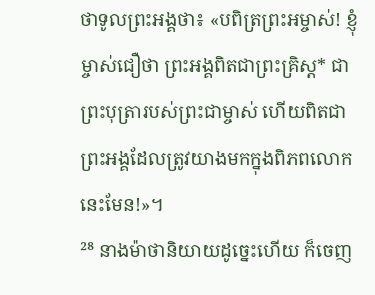ថាទូលព្រះអង្គថា៖ «បពិត្រព្រះអម្ចាស់! ខ្ញុំម្ចាស់ជឿថា ព្រះអង្គពិតជាព្រះគ្រិស្ត* ជាព្រះបុត្រារបស់ព្រះជាម្ចាស់ ហើយពិតជាព្រះអង្គដែលត្រូវយាងមកក្នុងពិភពលោកនេះមែន!»។
²⁸ នាងម៉ាថានិយាយដូច្នេះហើយ ក៏ចេញ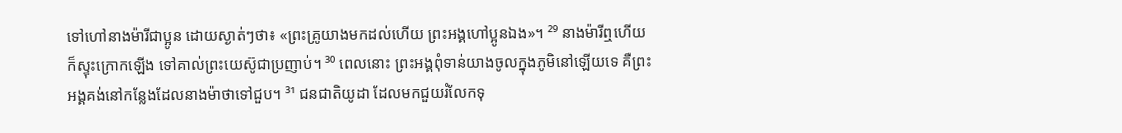ទៅហៅនាងម៉ារីជាប្អូន ដោយស្ងាត់ៗថា៖ «ព្រះគ្រូយាងមកដល់ហើយ ព្រះអង្គហៅប្អូនឯង»។ ²⁹ នាងម៉ារីឮហើយ ក៏ស្ទុះក្រោកឡើង ទៅគាល់ព្រះយេស៊ូជាប្រញាប់។ ³⁰ ពេលនោះ ព្រះអង្គពុំទាន់យាងចូលក្នុងភូមិនៅឡើយទេ គឺព្រះអង្គគង់នៅកន្លែងដែលនាងម៉ាថាទៅជួប។ ³¹ ជនជាតិយូដា ដែលមកជួយរំលែកទុ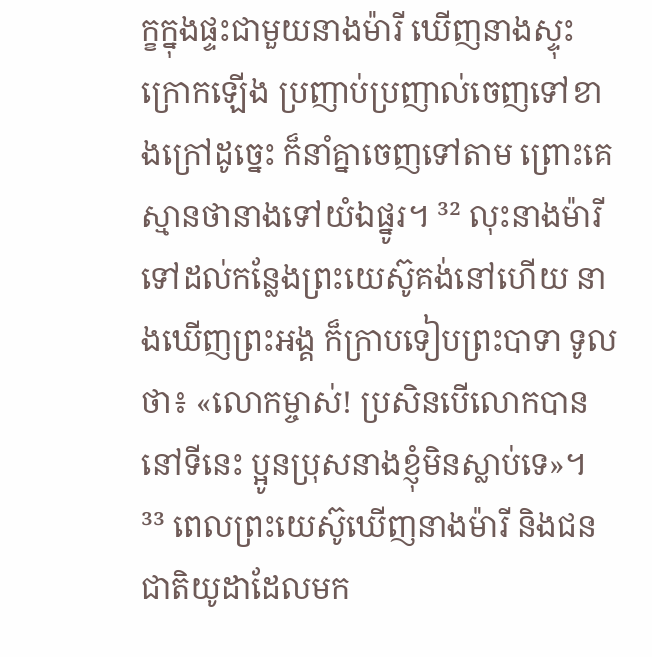ក្ខក្នុងផ្ទះជាមួយនាងម៉ារី ឃើញនាងស្ទុះក្រោកឡើង ប្រញាប់ប្រញាល់ចេញទៅខាងក្រៅដូច្នេះ ក៏នាំគ្នាចេញទៅតាម ព្រោះគេស្មានថានាងទៅយំឯផ្នូរ។ ³² លុះនាងម៉ារីទៅដល់កន្លែងព្រះយេស៊ូគង់នៅហើយ នាងឃើញព្រះអង្គ ក៏ក្រាបទៀបព្រះបាទា ទូលថា៖ «លោកម្ចាស់! ប្រសិនបើលោកបាននៅទីនេះ ប្អូនប្រុសនាងខ្ញុំមិនស្លាប់ទេ»។ ³³ ពេលព្រះយេស៊ូឃើញនាងម៉ារី និងជនជាតិយូដាដែលមក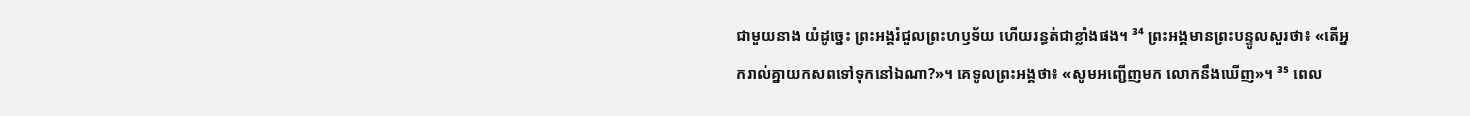ជាមួយនាង យំដូច្នេះ ព្រះអង្គរំជួលព្រះហឫទ័យ ហើយរន្ធត់ជាខ្លាំងផង។ ³⁴ ព្រះអង្គមានព្រះបន្ទូលសួរថា៖ «តើអ្នករាល់គ្នាយកសពទៅទុកនៅឯណា?»។ គេទូលព្រះអង្គថា៖ «សូមអញ្ជើញមក លោកនឹងឃើញ»។ ³⁵ ពេល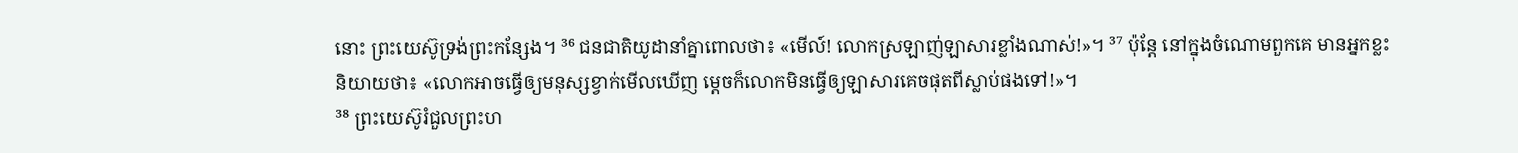នោះ ព្រះយេស៊ូទ្រង់ព្រះកន្សែង។ ³⁶ ជនជាតិយូដានាំគ្នាពោលថា៖ «មើល៍! លោកស្រឡាញ់ឡាសារខ្លាំងណាស់!»។ ³⁷ ប៉ុន្តែ នៅក្នុងចំណោមពួកគេ មានអ្នកខ្លះនិយាយថា៖ «លោកអាចធ្វើឲ្យមនុស្សខ្វាក់មើលឃើញ ម្ដេចក៏លោកមិនធ្វើឲ្យឡាសារគេចផុតពីស្លាប់ផងទៅ!»។
³⁸ ព្រះយេស៊ូរំជួលព្រះហ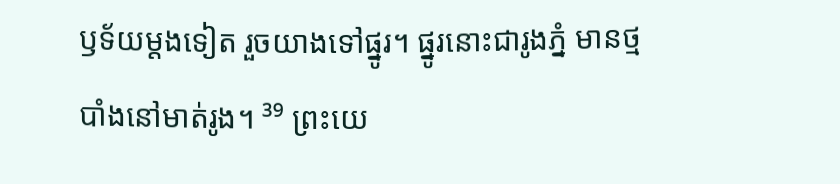ឫទ័យម្ដងទៀត រួចយាងទៅផ្នូរ។ ផ្នូរនោះជារូងភ្នំ មានថ្មបាំងនៅមាត់រូង។ ³⁹ ព្រះយេ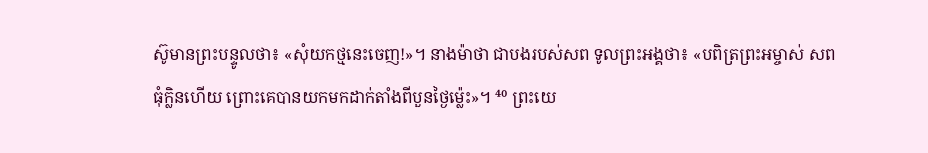ស៊ូមានព្រះបន្ទូលថា៖ «សុំយកថ្មនេះចេញ!»។ នាងម៉ាថា ជាបងរបស់សព ទូលព្រះអង្គថា៖ «បពិត្រព្រះអម្ចាស់ សពធុំក្លិនហើយ ព្រោះគេបានយកមកដាក់តាំងពីបួនថ្ងៃម៉្លេះ»។ ⁴⁰ ព្រះយេ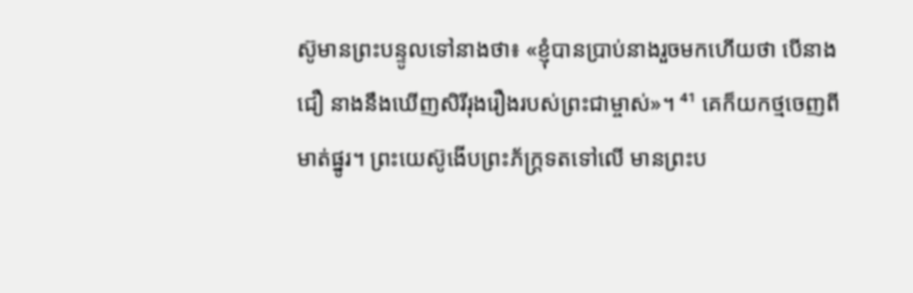ស៊ូមានព្រះបន្ទូលទៅនាងថា៖ «ខ្ញុំបានប្រាប់នាងរួចមកហើយថា បើនាងជឿ នាងនឹងឃើញសិរីរុងរឿងរបស់ព្រះជាម្ចាស់»។ ⁴¹ គេក៏យកថ្មចេញពីមាត់ផ្នូរ។ ព្រះយេស៊ូងើបព្រះភ័ក្ត្រទតទៅលើ មានព្រះប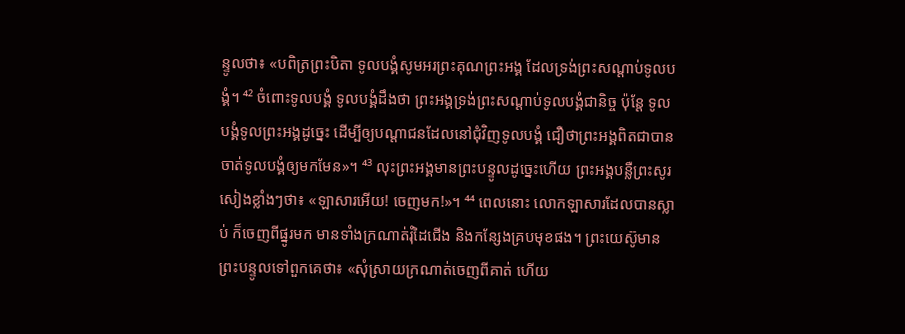ន្ទូលថា៖ «បពិត្រព្រះបិតា ទូលបង្គំសូមអរព្រះគុណព្រះអង្គ ដែលទ្រង់ព្រះសណ្ដាប់ទូលបង្គំ។ ⁴² ចំពោះទូលបង្គំ ទូលបង្គំដឹងថា ព្រះអង្គទ្រង់ព្រះសណ្ដាប់ទូលបង្គំជានិច្ច ប៉ុន្តែ ទូលបង្គំទូលព្រះអង្គដូច្នេះ ដើម្បីឲ្យបណ្ដាជនដែលនៅជុំវិញទូលបង្គំ ជឿថាព្រះអង្គពិតជាបានចាត់ទូលបង្គំឲ្យមកមែន»។ ⁴³ លុះព្រះអង្គមានព្រះបន្ទូលដូច្នេះហើយ ព្រះអង្គបន្លឺព្រះសូរសៀងខ្លាំងៗថា៖ «ឡាសារអើយ! ចេញមក!»។ ⁴⁴ ពេលនោះ លោកឡាសារដែលបានស្លាប់ ក៏ចេញពីផ្នូរមក មានទាំងក្រណាត់រុំដៃជើង និងកន្សែងគ្របមុខផង។ ព្រះយេស៊ូមានព្រះបន្ទូលទៅពួកគេថា៖ «សុំស្រាយក្រណាត់ចេញពីគាត់ ហើយ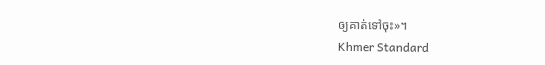ឲ្យគាត់ទៅចុះ»។
Khmer Standard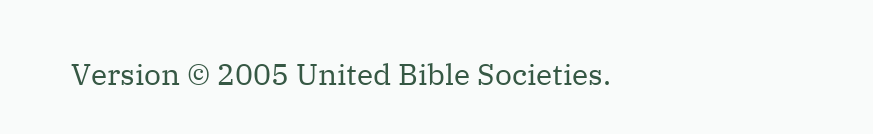Version © 2005 United Bible Societies.